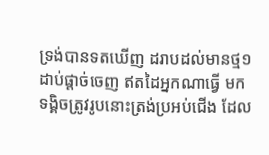ទ្រង់បានទតឃើញ ដរាបដល់មានថ្ម១ដាប់ផ្តាច់ចេញ ឥតដៃអ្នកណាធ្វើ មកទង្គិចត្រូវរូបនោះត្រង់ប្រអប់ជើង ដែល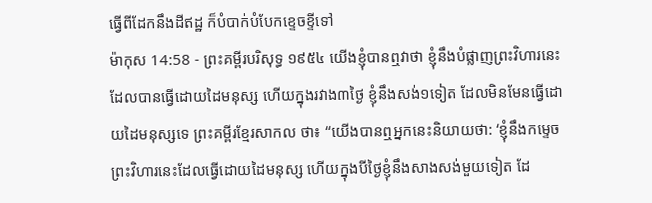ធ្វើពីដែកនឹងដីឥដ្ឋ ក៏បំបាក់បំបែកខ្ទេចខ្ទីទៅ
ម៉ាកុស 14:58 - ព្រះគម្ពីរបរិសុទ្ធ ១៩៥៤ យើងខ្ញុំបានឮវាថា ខ្ញុំនឹងបំផ្លាញព្រះវិហារនេះ ដែលបានធ្វើដោយដៃមនុស្ស ហើយក្នុងរវាង៣ថ្ងៃ ខ្ញុំនឹងសង់១ទៀត ដែលមិនមែនធ្វើដោយដៃមនុស្សទេ ព្រះគម្ពីរខ្មែរសាកល ថា៖ “យើងបានឮអ្នកនេះនិយាយថា: ‘ខ្ញុំនឹងកម្ទេចព្រះវិហារនេះដែលធ្វើដោយដៃមនុស្ស ហើយក្នុងបីថ្ងៃខ្ញុំនឹងសាងសង់មួយទៀត ដែ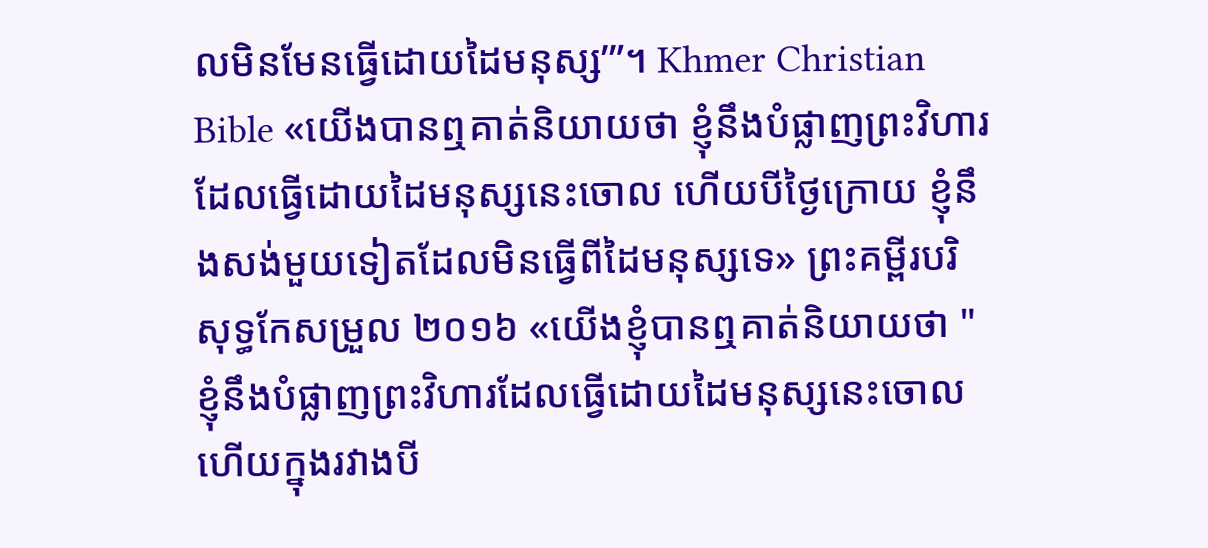លមិនមែនធ្វើដោយដៃមនុស្ស’”។ Khmer Christian Bible «យើងបានឮគាត់និយាយថា ខ្ញុំនឹងបំផ្លាញព្រះវិហារដែលធ្វើដោយដៃមនុស្សនេះចោល ហើយបីថ្ងៃក្រោយ ខ្ញុំនឹងសង់មួយទៀតដែលមិនធ្វើពីដៃមនុស្សទេ» ព្រះគម្ពីរបរិសុទ្ធកែសម្រួល ២០១៦ «យើងខ្ញុំបានឮគាត់និយាយថា "ខ្ញុំនឹងបំផ្លាញព្រះវិហារដែលធ្វើដោយដៃមនុស្សនេះចោល ហើយក្នុងរវាងបី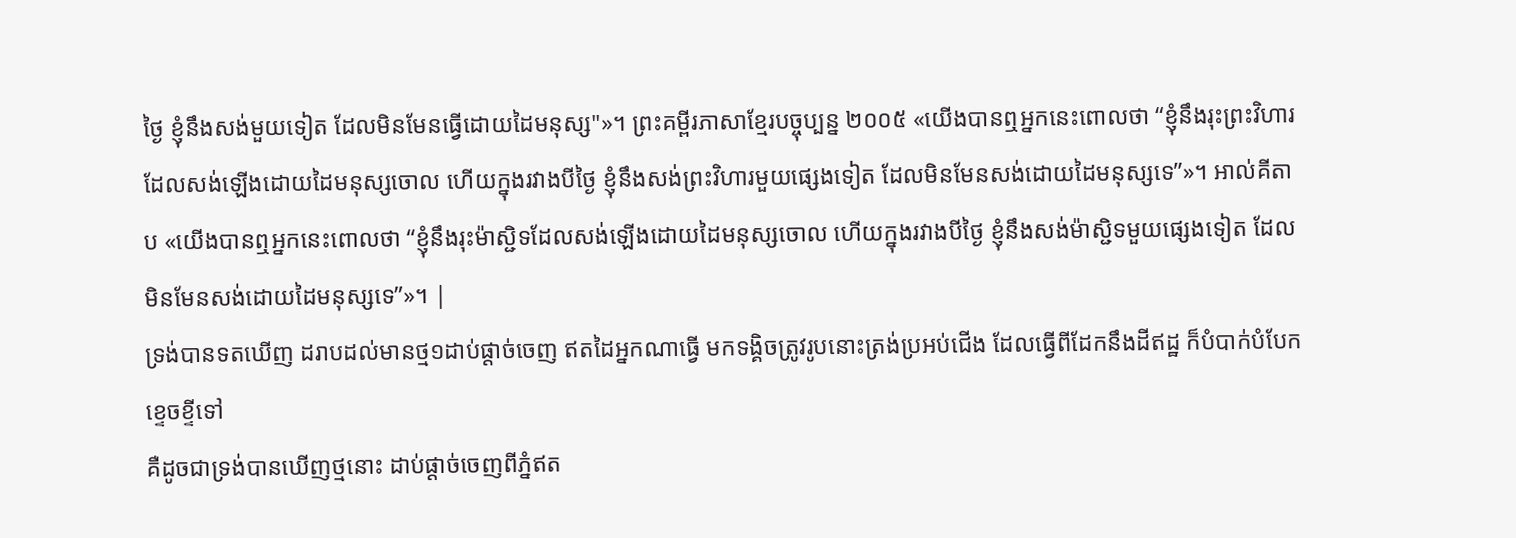ថ្ងៃ ខ្ញុំនឹងសង់មួយទៀត ដែលមិនមែនធ្វើដោយដៃមនុស្ស"»។ ព្រះគម្ពីរភាសាខ្មែរបច្ចុប្បន្ន ២០០៥ «យើងបានឮអ្នកនេះពោលថា “ខ្ញុំនឹងរុះព្រះវិហារដែលសង់ឡើងដោយដៃមនុស្សចោល ហើយក្នុងរវាងបីថ្ងៃ ខ្ញុំនឹងសង់ព្រះវិហារមួយផ្សេងទៀត ដែលមិនមែនសង់ដោយដៃមនុស្សទេ”»។ អាល់គីតាប «យើងបានឮអ្នកនេះពោលថា “ខ្ញុំនឹងរុះម៉ាស្ជិទដែលសង់ឡើងដោយដៃមនុស្សចោល ហើយក្នុងរវាងបីថ្ងៃ ខ្ញុំនឹងសង់ម៉ាស្ជិទមួយផ្សេងទៀត ដែលមិនមែនសង់ដោយដៃមនុស្សទេ”»។ |
ទ្រង់បានទតឃើញ ដរាបដល់មានថ្ម១ដាប់ផ្តាច់ចេញ ឥតដៃអ្នកណាធ្វើ មកទង្គិចត្រូវរូបនោះត្រង់ប្រអប់ជើង ដែលធ្វើពីដែកនឹងដីឥដ្ឋ ក៏បំបាក់បំបែកខ្ទេចខ្ទីទៅ
គឺដូចជាទ្រង់បានឃើញថ្មនោះ ដាប់ផ្តាច់ចេញពីភ្នំឥត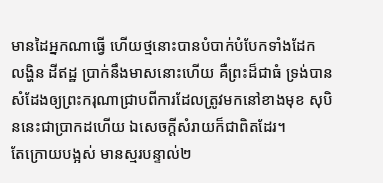មានដៃអ្នកណាធ្វើ ហើយថ្មនោះបានបំបាក់បំបែកទាំងដែក លង្ហិន ដីឥដ្ឋ ប្រាក់នឹងមាសនោះហើយ គឺព្រះដ៏ជាធំ ទ្រង់បានសំដែងឲ្យព្រះករុណាជ្រាបពីការដែលត្រូវមកនៅខាងមុខ សុបិននេះជាប្រាកដហើយ ឯសេចក្ដីសំរាយក៏ជាពិតដែរ។
តែក្រោយបង្អស់ មានស្មរបន្ទាល់២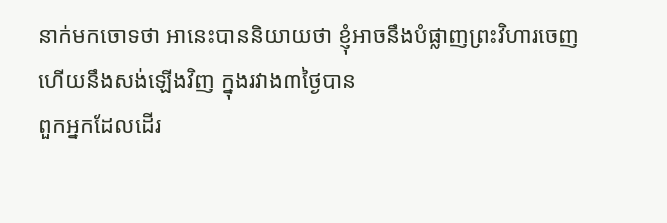នាក់មកចោទថា អានេះបាននិយាយថា ខ្ញុំអាចនឹងបំផ្លាញព្រះវិហារចេញ ហើយនឹងសង់ឡើងវិញ ក្នុងរវាង៣ថ្ងៃបាន
ពួកអ្នកដែលដើរ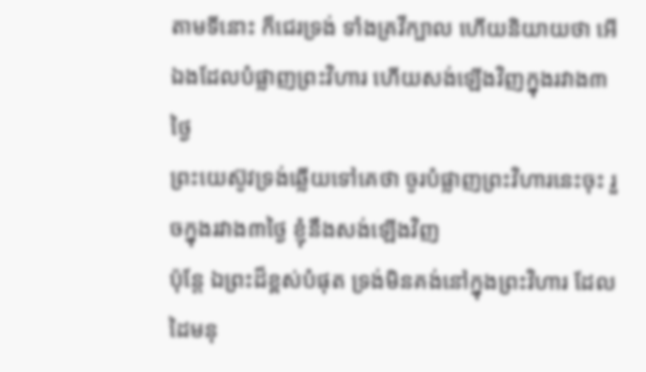តាមទីនោះ ក៏ជេរទ្រង់ ទាំងគ្រវីក្បាល ហើយនិយាយថា អើ ឯងដែលបំផ្លាញព្រះវិហារ ហើយសង់ឡើងវិញក្នុងរវាង៣ថ្ងៃ
ព្រះយេស៊ូវទ្រង់ឆ្លើយទៅគេថា ចូរបំផ្លាញព្រះវិហារនេះចុះ រួចក្នុងរវាង៣ថ្ងៃ ខ្ញុំនឹងសង់ឡើងវិញ
ប៉ុន្តែ ឯព្រះដ៏ខ្ពស់បំផុត ទ្រង់មិនគង់នៅក្នុងព្រះវិហារ ដែលដៃមនុ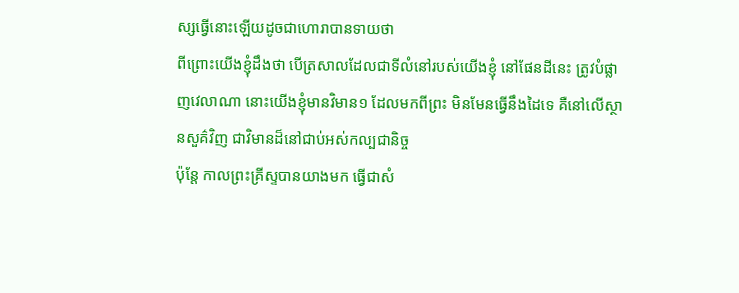ស្សធ្វើនោះឡើយដូចជាហោរាបានទាយថា
ពីព្រោះយើងខ្ញុំដឹងថា បើត្រសាលដែលជាទីលំនៅរបស់យើងខ្ញុំ នៅផែនដីនេះ ត្រូវបំផ្លាញវេលាណា នោះយើងខ្ញុំមានវិមាន១ ដែលមកពីព្រះ មិនមែនធ្វើនឹងដៃទេ គឺនៅលើស្ថានសួគ៌វិញ ជាវិមានដ៏នៅជាប់អស់កល្បជានិច្ច
ប៉ុន្តែ កាលព្រះគ្រីស្ទបានយាងមក ធ្វើជាសំ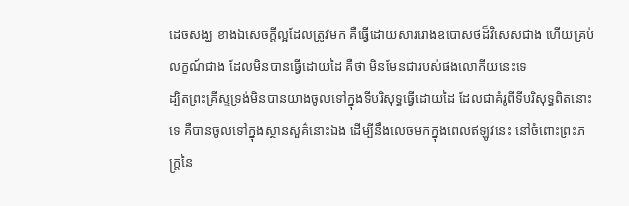ដេចសង្ឃ ខាងឯសេចក្ដីល្អដែលត្រូវមក គឺធ្វើដោយសាររោងឧបោសថដ៏វិសេសជាង ហើយគ្រប់លក្ខណ៍ជាង ដែលមិនបានធ្វើដោយដៃ គឺថា មិនមែនជារបស់ផងលោកីយនេះទេ
ដ្បិតព្រះគ្រីស្ទទ្រង់មិនបានយាងចូលទៅក្នុងទីបរិសុទ្ធធ្វើដោយដៃ ដែលជាគំរូពីទីបរិសុទ្ធពិតនោះទេ គឺបានចូលទៅក្នុងស្ថានសួគ៌នោះឯង ដើម្បីនឹងលេចមកក្នុងពេលឥឡូវនេះ នៅចំពោះព្រះភក្ត្រនៃ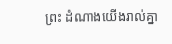ព្រះ ដំណាងយើងរាល់គ្នា